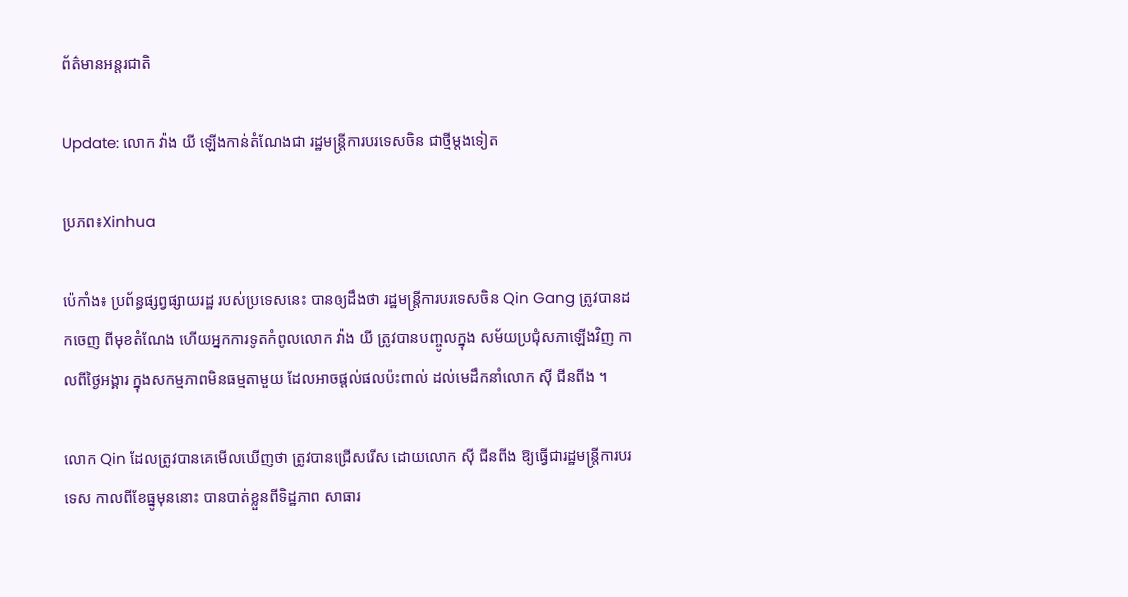ព័ត៌មានអន្តរជាតិ

Update: លោក វ៉ាង យី ឡើងកាន់តំណែងជា រដ្ឋមន្រ្តីការបរទេសចិន ជាថ្មីម្ដងទៀត

ប្រភព៖Xinhua

ប៉េកាំង៖ ប្រព័ន្ធផ្សព្វផ្សាយរដ្ឋ របស់ប្រទេសនេះ បានឲ្យដឹងថា រដ្ឋមន្ត្រីការបរទេសចិន Qin Gang ត្រូវបានដកចេញ ពីមុខតំណែង ហើយអ្នកការទូតកំពូលលោក វ៉ាង យី ត្រូវបានបញ្ចូលក្នុង សម័យប្រជុំសភាឡើងវិញ កាលពីថ្ងៃអង្គារ ក្នុងសកម្មភាពមិនធម្មតាមួយ ដែលអាចផ្តល់ផលប៉ះពាល់ ដល់មេដឹកនាំលោក ស៊ី ជីនពីង ។

លោក Qin ដែលត្រូវបានគេមើលឃើញថា ត្រូវបានជ្រើសរើស ដោយលោក ស៊ី ជីនពីង ឱ្យធ្វើជារដ្ឋមន្ត្រីការបរទេស កាលពីខែធ្នូមុននោះ បានបាត់ខ្លួនពីទិដ្ឋភាព សាធារ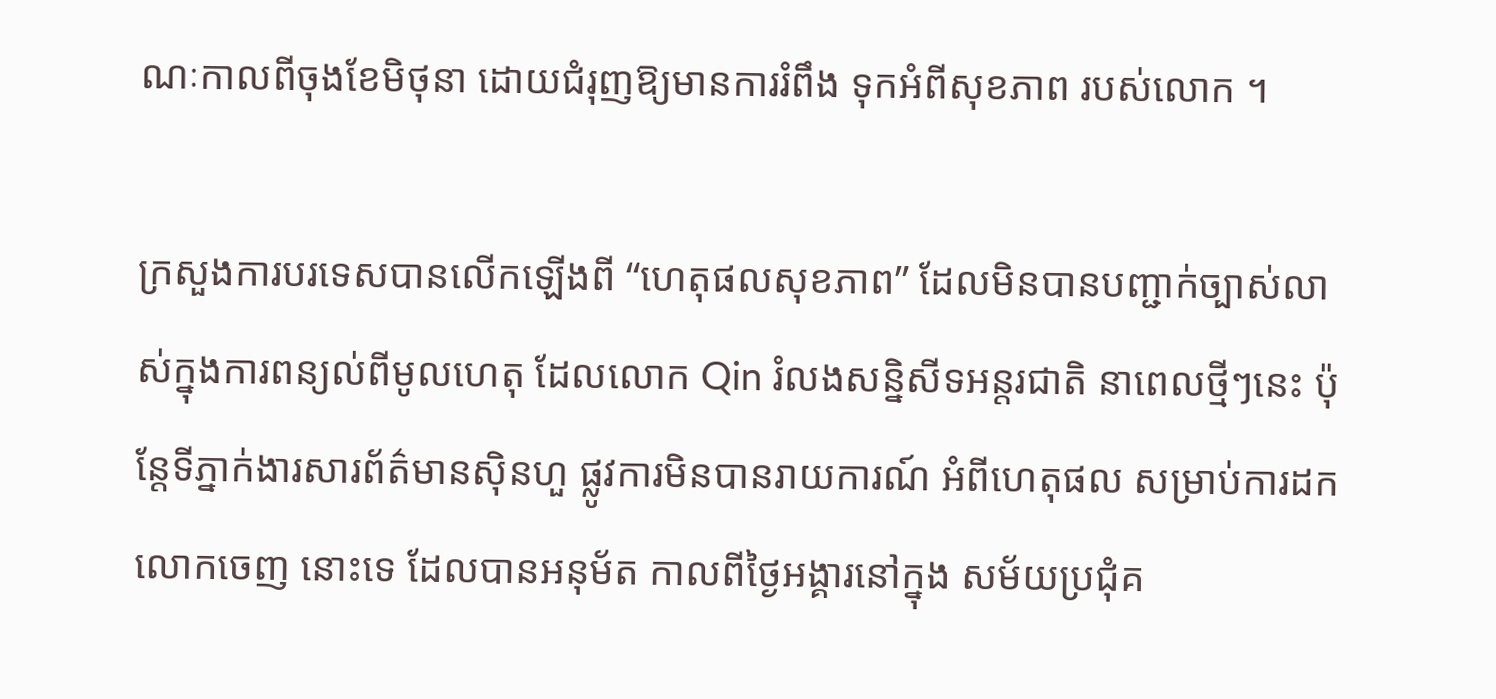ណៈកាលពីចុងខែមិថុនា ដោយជំរុញឱ្យមានការរំពឹង ទុកអំពីសុខភាព របស់លោក ។

ក្រសួងការបរទេសបានលើកឡើងពី “ហេតុផលសុខភាព” ដែលមិនបានបញ្ជាក់ច្បាស់លាស់ក្នុងការពន្យល់ពីមូលហេតុ ដែលលោក Qin រំលងសន្និសីទអន្តរជាតិ នាពេលថ្មីៗនេះ ប៉ុន្តែទីភ្នាក់ងារសារព័ត៌មានស៊ិនហួ ផ្លូវការមិនបានរាយការណ៍ អំពីហេតុផល សម្រាប់ការដកលោកចេញ នោះទេ ដែលបានអនុម័ត កាលពីថ្ងៃអង្គារនៅក្នុង សម័យប្រជុំគ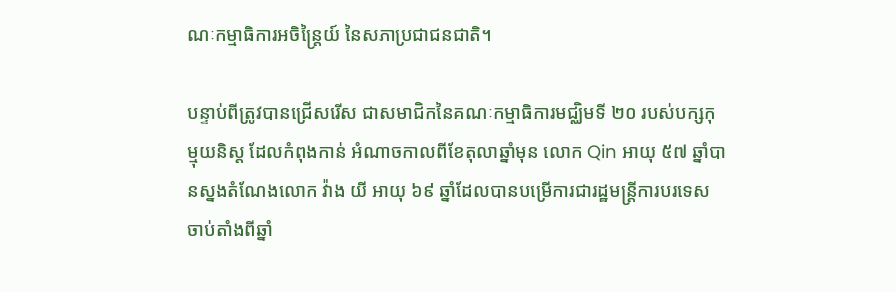ណៈកម្មាធិការអចិន្ត្រៃយ៍ នៃសភាប្រជាជនជាតិ។

បន្ទាប់ពីត្រូវបានជ្រើសរើស ជាសមាជិកនៃគណៈកម្មាធិការមជ្ឈិមទី ២០ របស់បក្សកុម្មុយនិស្ត ដែលកំពុងកាន់ អំណាចកាលពីខែតុលាឆ្នាំមុន លោក Qin អាយុ ៥៧ ឆ្នាំបានស្នងតំណែងលោក វ៉ាង យី អាយុ ៦៩ ឆ្នាំដែលបានបម្រើការជារដ្ឋមន្ត្រីការបរទេសចាប់តាំងពីឆ្នាំ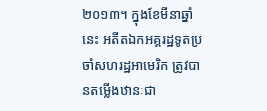២០១៣។ ក្នុងខែមីនាឆ្នាំនេះ អតីតឯកអគ្គរដ្ឋទូតប្រចាំសហរដ្ឋអាមេរិក ត្រូវបានតម្លើងឋានៈជា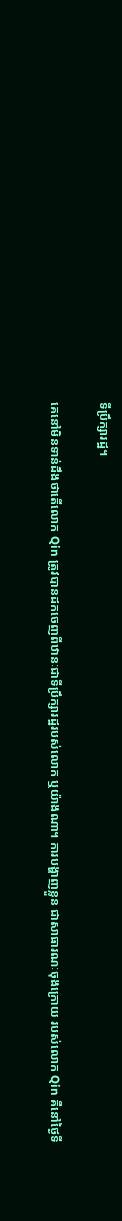ទីប្រឹក្សារដ្ឋ។

គេនៅមិនទាន់ដឹងថាតើលោក Qin ត្រូវបានដកចេញពីឋានៈជាទីប្រឹក្សារដ្ឋរបស់លោក ឬយ៉ាងណា។ ការបង្ហាញខ្លួន ជាសាធារណៈចុងក្រោយ របស់លោក Qin គឺនៅថ្ងៃទី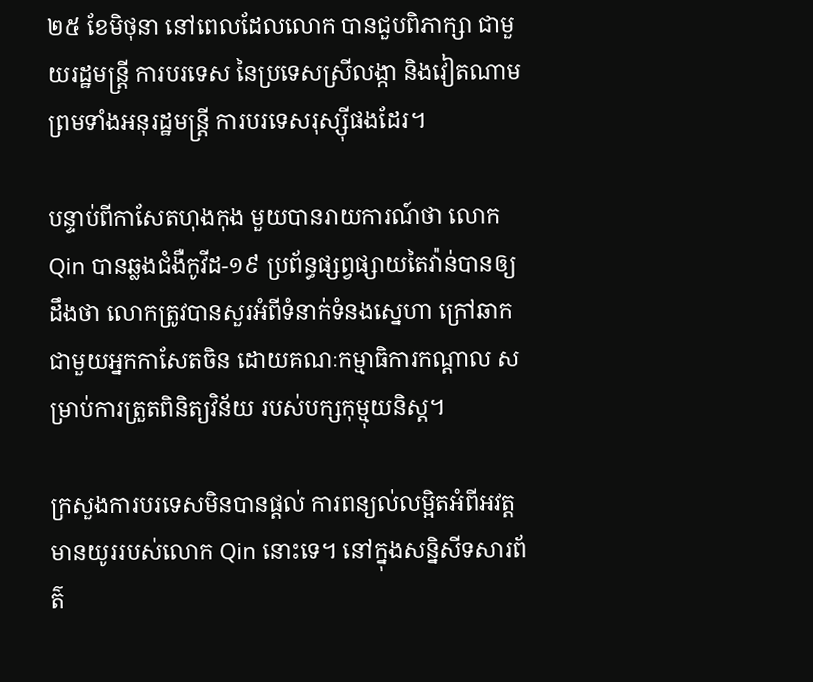២៥ ខែមិថុនា នៅពេលដែលលោក បានជួបពិភាក្សា ជាមួយរដ្ឋមន្ត្រី ការបរទេស នៃប្រទេសស្រីលង្កា និងវៀតណាម ព្រមទាំងអនុរដ្ឋមន្ត្រី ការបរទេសរុស្ស៊ីផងដែរ។

បន្ទាប់ពីកាសែតហុងកុង មួយបានរាយការណ៍ថា លោក Qin បានឆ្លងជំងឺកូវីដ-១៩ ប្រព័ន្ធផ្សព្វផ្សាយតៃវ៉ាន់បានឲ្យដឹងថា លោកត្រូវបានសួរអំពីទំនាក់ទំនងស្នេហា ក្រៅឆាកជាមួយអ្នកកាសែតចិន ដោយគណៈកម្មាធិការកណ្តាល សម្រាប់ការត្រួតពិនិត្យវិន័យ របស់បក្សកុម្មុយនិស្ត។

ក្រសួងការបរទេសមិនបានផ្តល់ ការពន្យល់លម្អិតអំពីអវត្តមានយូររបស់លោក Qin នោះទេ។ នៅក្នុងសន្និសីទសារព័ត៌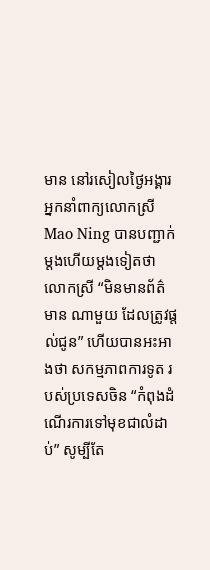មាន នៅរសៀលថ្ងៃអង្គារ អ្នកនាំពាក្យលោកស្រី Mao Ning បានបញ្ជាក់ម្តងហើយម្តងទៀតថា លោកស្រី “មិនមានព័ត៌មាន ណាមួយ ដែលត្រូវផ្តល់ជូន” ហើយបានអះអាងថា សកម្មភាពការទូត របស់ប្រទេសចិន “កំពុងដំណើរការទៅមុខជាលំដាប់” សូម្បីតែ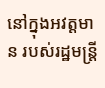នៅក្នុងអវត្តមាន របស់រដ្ឋមន្ត្រី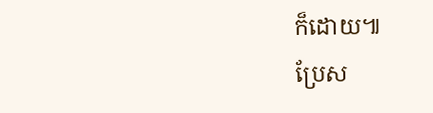ក៏ដោយ៕
ប្រែស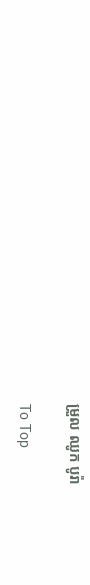ម្រួល ឈូក បូរ៉ា

To Top